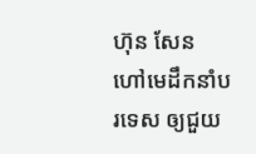ហ៊ុន សែន ហៅមេដឹកនាំបរទេស ឲ្យជួយ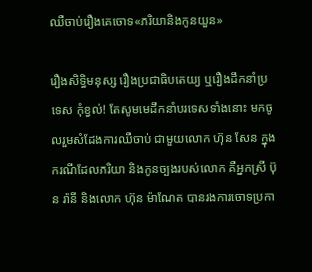ឈឺចាប់រឿងគេចោទ«ភរិយានិងកូនយួន»

រឿងសិទ្ធិមនុស្ស រឿងប្រជាធិបតេយ្យ ឬរឿងដឹកនាំប្រទេស កុំខ្វល់! តែសូមមេដឹកនាំបរទេសទាំងនោះ មកចូលរួមសំដែងការឈឺចាប់ ជាមួយលោក ហ៊ុន សែន ក្នុងករណីដែលភរិយា និងកូនច្បងរបស់លោក គឺអ្នកស្រី ប៊ុន រ៉ានី និងលោក ហ៊ុន ម៉ាណែត បានរងការចោទប្រកា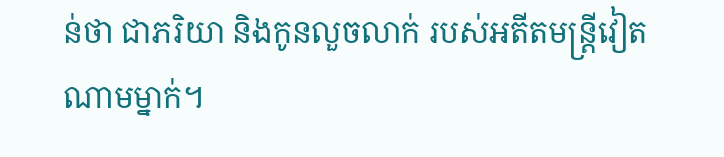ន់ថា ជាភរិយា និងកូនលួចលាក់ របស់អតីតមន្ត្រីវៀតណាមម្នាក់។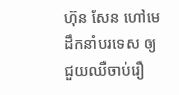ហ៊ុន សែន ហៅមេដឹកនាំបរទេស ឲ្យជួយឈឺចាប់រឿ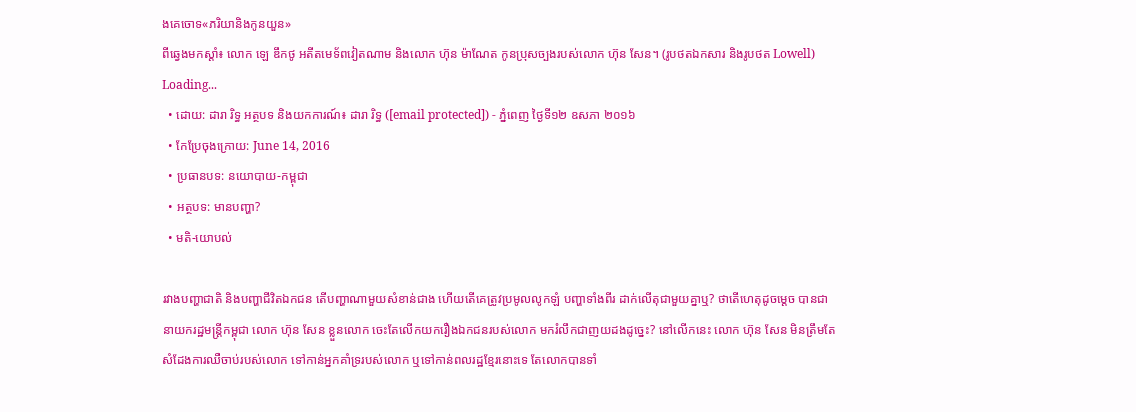ងគេចោទ«ភរិយានិងកូនយួន»
ពីឆ្វេងមកស្ដាំ៖ លោក ឡេ ឌឹកថូ អតីតមេទ័ពវៀតណាម និងលោក ហ៊ុន ម៉ាណែត កូនប្រុសច្បងរបស់លោក ហ៊ុន សែន។ (រូបថតឯកសារ និងរូបថត Lowell)
Loading...
  • ដោយ: ដារា រិទ្ធ អត្ថបទ និងយកការណ៍៖ ដារា រិទ្ធ ([email protected]) - ភ្នំពេញ ថ្ងៃទី១២ ឧសភា ២០១៦
  • កែប្រែចុងក្រោយ: June 14, 2016
  • ប្រធានបទ: នយោបាយ-កម្ពុជា
  • អត្ថបទ: មានបញ្ហា?
  • មតិ-យោបល់

រវាងបញ្ហាជាតិ និងបញ្ហាជីវិតឯកជន តើបញ្ហាណាមួយសំខាន់ជាង ហើយតើគេត្រូវប្រមូលលូកឡំ បញ្ហាទាំងពីរ ដាក់លើតុជាមួយគ្នាឬ? ថាតើហេតុដូចម្ដេច បានជានាយករដ្ឋមន្ត្រីកម្ពុជា លោក ហ៊ុន សែន ខ្លួនលោក ចេះតែលើកយករឿងឯកជនរបស់លោក មករំលឹកជាញយដងដូច្នេះ? នៅលើកនេះ លោក ហ៊ុន សែន មិនត្រឹមតែសំដែងការឈឺចាប់របស់លោក ទៅកាន់អ្នកគាំទ្ររបស់លោក ឬទៅកាន់ពលរដ្ឋខ្មែរនោះទេ តែលោកបានទាំ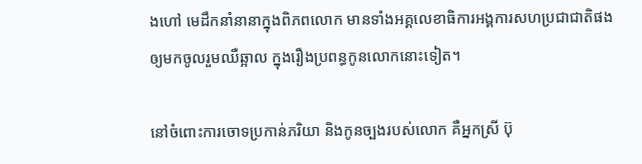ងហៅ មេដឹកនាំនានាក្នុងពិភពលោក មានទាំងអគ្គលេខាធិការអង្គការសហប្រជាជាតិផង ឲ្យមកចូលរួមឈឺឆ្អាល ក្នុងរឿងប្រពន្ធកូនលោកនោះទៀត។

នៅចំពោះការចោទប្រកាន់ភរិយា និងកូនច្បងរបស់លោក គឺអ្នកស្រី ប៊ុ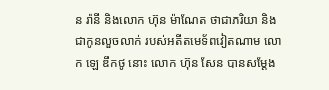ន រ៉ានី និងលោក ហ៊ុន ម៉ាណែត ថាជាភរិយា និងជាកូនលួចលាក់ របស់អតីតមេទ័ពវៀតណាម លោក ឡេ ឌឹកថូ នោះ លោក ហ៊ុន សែន បានសម្ដែង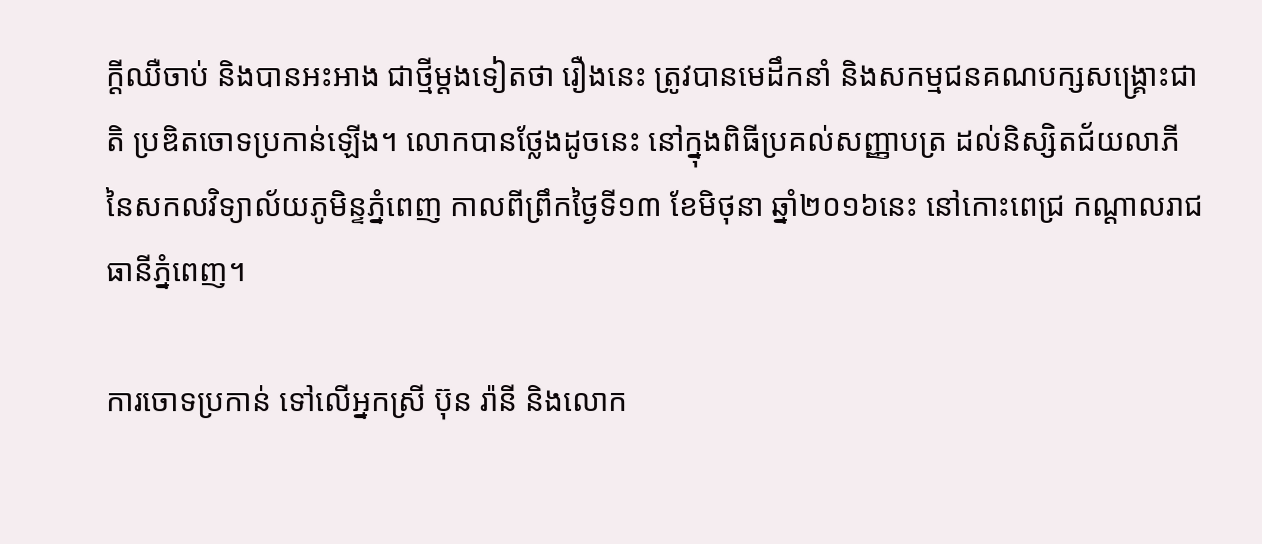ក្ដីឈឺចាប់ និងបានអះអាង ជាថ្មីម្ដងទៀតថា រឿងនេះ ត្រូវបានមេដឹកនាំ និងសកម្មជនគណបក្សសង្រ្គោះជាតិ ប្រឌិតចោទប្រកាន់ឡើង។ លោកបានថ្លែងដូចនេះ នៅក្នុងពិធីប្រគល់សញ្ញាបត្រ ដល់និស្សិតជ័យលាភី នៃសកលវិទ្យាល័យភូមិន្ទភ្នំពេញ កាលពីព្រឹកថ្ងៃទី១៣ ខែមិថុនា ឆ្នាំ២០១៦នេះ នៅកោះពេជ្រ កណ្ដាលរាជធានីភ្នំពេញ។

ការចោទប្រកាន់ ទៅលើអ្នកស្រី ប៊ុន រ៉ានី និងលោក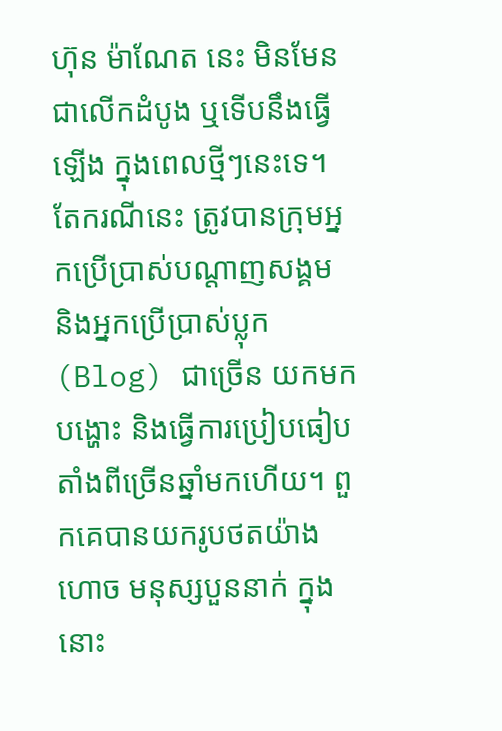ហ៊ុន ម៉ាណែត នេះ មិនមែនជាលើកដំបូង ឬទើបនឹងធ្វើឡើង ក្នុងពេលថ្មីៗនេះទេ។ តែករណីនេះ ត្រូវបានក្រុមអ្នកប្រើប្រាស់បណ្ដាញសង្គម និងអ្នកប្រើប្រាស់ប្លុក (Blog) ជាច្រើន យកមកបង្ហោះ និងធ្វើការប្រៀបធៀប តាំងពីច្រើនឆ្នាំមកហើយ។ ពួកគេបានយករូបថតយ៉ាងហោច មនុស្សបួននាក់ ក្នុងនោះ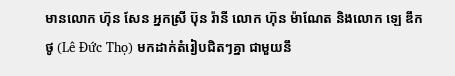មានលោក ហ៊ុន សែន អ្នកស្រី ប៊ុន រ៉ានី លោក ហ៊ុន ម៉ាណែត និងលោក ឡេ ឌឹកថូ (Lê Đức Thọ) មកដាក់តំរៀបជិតៗគ្នា ជាមួយនឹ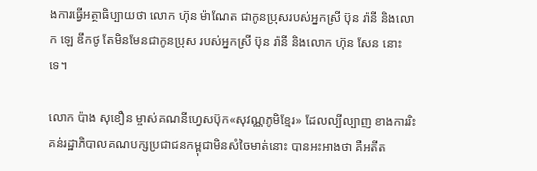ងការធ្វើអត្ថាធិប្បាយថា លោក ហ៊ុន ម៉ាណែត ជាកូនប្រុសរបស់អ្នកស្រី ប៊ុន រ៉ានី និងលោក ឡេ ឌឹកថូ តែមិនមែនជាកូនប្រុស របស់អ្នកស្រី ប៊ុន រ៉ានី និងលោក ហ៊ុន សែន នោះទេ។

លោក ប៉ាង សុខឿន ម្ចាស់គណនីហ្វេសប៊ុក«សុវណ្ណភូមិខ្មែរ» ដែលល្បីល្បាញ ខាងការរិះគន់រដ្ឋាភិបាលគណបក្សប្រជាជនកម្ពុជាមិនសំចៃមាត់នោះ បានអះអាងថា គឺអតីត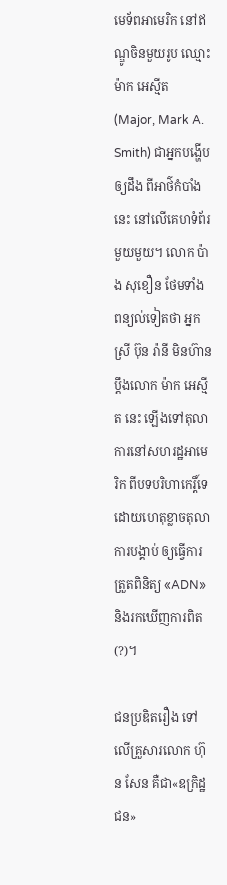មេទ័ពអាមេរិក នៅឥណ្ឌូចិនមួយរូប ឈ្មោះ ម៉ាក អេស្មីត (Major, Mark A. Smith) ជាអ្នកបង្ហើបឲ្យដឹង ពីអាថ៌កំបាំងនេះ នៅលើគេហទំព័រមួយមួយ។ លោក ប៉ាង សុខឿន ថែមទាំងពន្យល់ទៀតថា អ្នកស្រី ប៊ុន រ៉ានី មិនហ៊ានប្ដឹងលោក ម៉ាក អេស្មីត នេះ ឡើងទៅតុលាការនៅសហរដ្ឋអាមេរិក ពីបទបរិហាកេរ្តិ៍ទេ ដោយហេតុខ្លាចតុលាការបង្គាប់ ឲ្យធ្វើការត្រួតពិនិត្យ «ADN» និងរកឃើញការពិត(?)។

ជនប្រឌិតរឿង ទៅលើគ្រួសារលោក ហ៊ុន សែន គឺជា«ឧក្រិដ្ឋជន»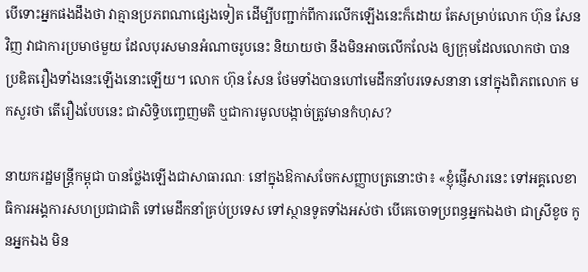បើទោះអ្នកផងដឹងថា វាគ្មានប្រភពណាផ្សេងទៀត ដើម្បីបញ្ជាក់ពីការលើកឡើងនេះក៏ដោយ តែសម្រាប់លោក ហ៊ុន សែន វិញ វាជាការប្រមាថមួយ ដែលបុរសមានអំណាចរូបនេះ និយាយថា នឹងមិនអាចលើកលែង ឲ្យក្រុមដែលលោកថា បានប្រឌិតរឿងទាំងនេះឡើងនោះឡើយ។ លោក ហ៊ុន សែន ថែមទាំងបានហៅមេដឹកនាំបរទេសនានា នៅក្នុងពិភពលោក មកសួរថា តើរឿងបែបនេះ ជាសិទ្ធិបញ្ចេញមតិ ឬជាការមូលបង្កាច់ត្រូវមានកំហុស?

នាយករដ្ឋមន្ត្រីកម្ពុជា បានថ្លែងឡើងជាសាធារណៈ នៅក្នុងឱកាសចែកសញ្ញាបត្រនោះថា៖ «ខ្ញុំផ្ញើសារនេះ ទៅអគ្គលេខាធិការអង្គការសហប្រជាជាតិ ទៅមេដឹកនាំគ្រប់ប្រទេស ទៅស្ថានទូតទាំងអស់ថា បើគេចោទប្រពន្ធអ្នកឯងថា ជាស្រីខូច កូនអ្នកឯង មិន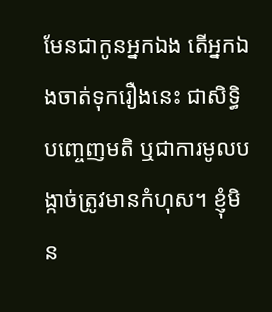មែនជាកូនអ្នកឯង តើអ្នកឯងចាត់ទុករឿងនេះ ជាសិទ្ធិបញ្ចេញមតិ ឬជាការមូលបង្កាច់ត្រូវមានកំហុស។ ខ្ញុំមិន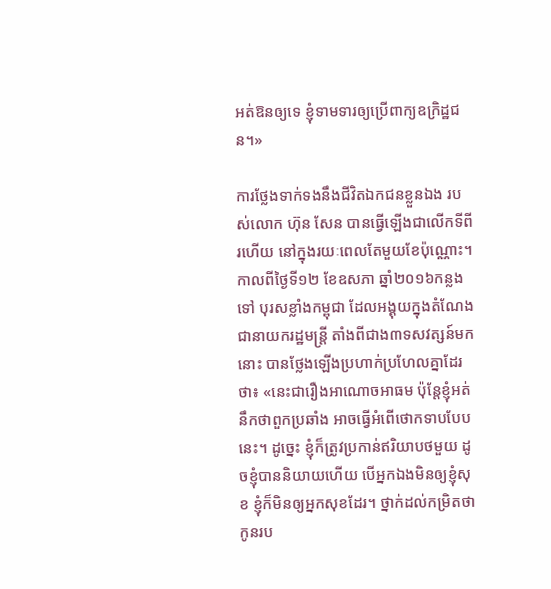អត់ឱនឲ្យទេ ខ្ញុំទាមទារឲ្យប្រើពាក្យឧក្រិដ្ឋជន។»

ការថ្លែងទាក់ទងនឹងជីវិតឯកជនខ្លួនឯង របស់លោក ហ៊ុន សែន បានធ្វើឡើងជាលើកទីពីរហើយ នៅក្នុងរយៈពេលតែមួយខែប៉ុណ្ណោះ។ កាលពីថ្ងៃទី១២ ខែឧសភា ឆ្នាំ២០១៦កន្លងទៅ បុរសខ្លាំងកម្ពុជា ដែលអង្គុយក្នុងតំណែងជានាយករដ្ឋមន្ត្រី តាំងពីជាង៣ទសវត្សន៍មកនោះ បានថ្លែងឡើងប្រហាក់ប្រហែលគ្នាដែរថា៖ «នេះជារឿងអាណោចអាធម ប៉ុន្តែខ្ញុំអត់នឹកថាពួកប្រឆាំង អាចធ្វើអំពើថោកទាបបែបនេះ។ ដូច្នេះ ខ្ញុំក៏ត្រូវប្រកាន់ឥរិយាបថមួយ ដូចខ្ញុំបាននិយាយហើយ បើអ្នកឯងមិនឲ្យខ្ញុំសុខ ខ្ញុំក៏មិនឲ្យអ្នកសុខដែរ។ ថ្នាក់ដល់កម្រិតថា កូនរប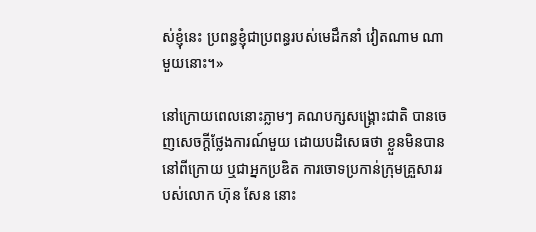ស់ខ្ញុំនេះ ប្រពន្ធខ្ញុំជាប្រពន្ធរបស់មេដឹកនាំ វៀតណាម ណាមួយនោះ។»

នៅក្រោយពេលនោះភ្លាមៗ គណបក្សសង្គ្រោះជាតិ បានចេញសេចក្ដីថ្លែងការណ៍មួយ ដោយបដិសេធថា ខ្លួនមិនបាននៅពីក្រោយ ឬជាអ្នកប្រឌិត ការចោទប្រកាន់ក្រុមគ្រួសាររបស់លោក ហ៊ុន សែន នោះ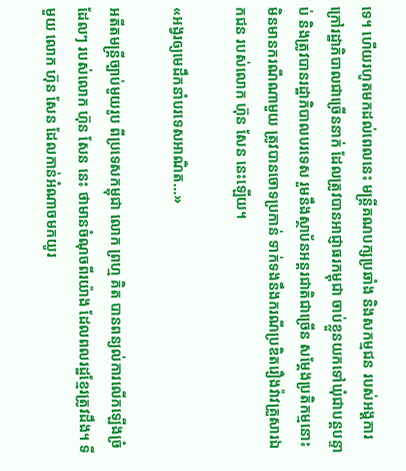ទេ។ ហើយរហូតមកដល់ពេលនេះ មន្ត្រីគណបក្សប្រឆាំង និងសកម្មជន របស់អង្គការក្រៅរដ្ឋាភិបាលជាច្រើននាក់ ដែលត្រូវបានអាជ្ញាធរកម្ពុជា ចាប់ខ្លួនយកទៅឃុំជាបន្តបន្ទាប់ និងត្រូវបានរដ្ឋាភិបាលបរទេស រួមនឹងស្ថាប័នអន្តរជាតិជាច្រើន សម្ដែងប្រតិកម្មនោះ មិនមានករណីណាមួយ ត្រូវបានចោទប្រកាន់ ទាក់ទងនឹងករណីប្រឌិតរឿងវ៉ាវគ្រួសារឯកជន របស់លោក ហ៊ុន សែន នេះឡើយ។

«អង្វរឲ្យមេដឹកនាំបរទេសអាណិត...»

អតីតមន្ត្រីច្បាប់មួយរូប ពីប្រទេសកម្ពុជា លោក ព្រហ្ម គិត បានពន្យល់ការលើកឡើងច្រំដែលៗ របស់លោក ហ៊ុន សែន នេះ ថាមានចំណុចពីរយ៉ាង ដែលពលរដ្ឋខ្មែរត្រូវដឹង។ ទីមួយ លោក ហ៊ុន សែន ដែលកាន់អំណាចមកយូរ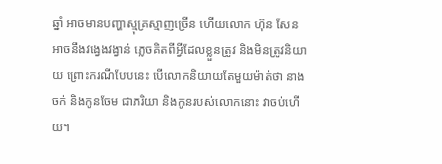ឆ្នាំ អាចមានបញ្ហាស្មុគ្រស្មាញច្រើន ហើយលោក ហ៊ុន សែន អាចនឹងវង្វេងវង្វាន់ ភ្លេចគិតពីអ្វីដែលខ្លួនត្រូវ និងមិនត្រូវនិយាយ ព្រោះករណីបែបនេះ បើលោកនិយាយតែមួយម៉ាត់ថា នាងចក់ និងកូនចែម ជាភរិយា និងកូនរបស់លោកនោះ វាចប់ហើយ។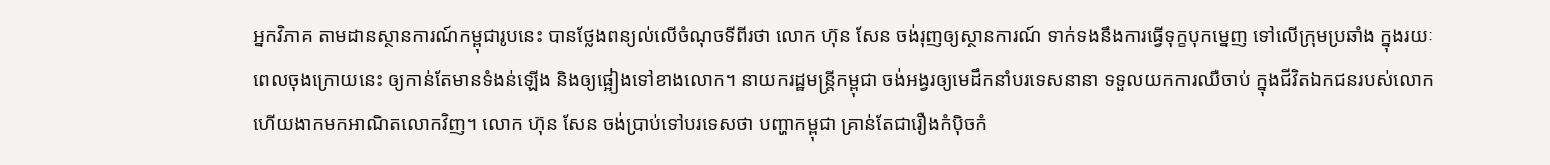អ្នកវិភាគ តាមដានស្ថានការណ៍កម្ពុជារូបនេះ បានថ្លែងពន្យល់លើចំណុចទីពីរថា លោក ហ៊ុន សែន ចង់រុញឲ្យស្ថានការណ៍ ទាក់ទងនឹងការធ្វើទុក្ខបុកម្នេញ ទៅលើក្រុមប្រឆាំង ក្នុងរយៈពេលចុងក្រោយនេះ ឲ្យកាន់តែមានទំងន់ឡើង និងឲ្យផ្អៀងទៅខាងលោក។ នាយករដ្ឋមន្ត្រីកម្ពុជា ចង់អង្វរឲ្យមេដឹកនាំបរទេសនានា ទទួលយកការឈឺចាប់ ក្នុងជីវិតឯកជនរបស់លោក ហើយងាកមកអាណិតលោកវិញ។ លោក ហ៊ុន សែន ចង់ប្រាប់ទៅបរទេសថា បញ្ហាកម្ពុជា គ្រាន់តែជារឿងកំប៉ិចកំ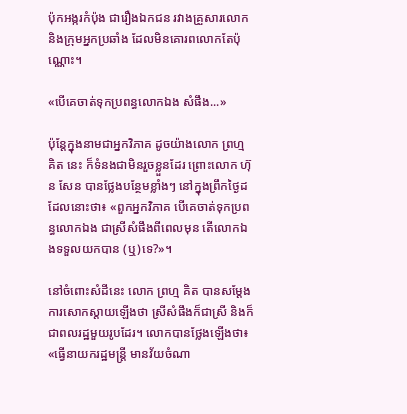ប៉ុកអង្ករកំប៉ុង ជារឿងឯកជន រវាងគ្រួសារលោក និងក្រុមអ្នកប្រឆាំង ដែលមិនគោរពលោកតែប៉ុណ្ណោះ។

«បើគេចាត់ទុកប្រពន្ធលោកឯង សំផឹង...»

ប៉ុន្តែក្នុងនាមជាអ្នកវិភាគ ដូចយ៉ាងលោក ព្រហ្ម គិត នេះ ក៏ទំនងជាមិនរួចខ្លួនដែរ ព្រោះលោក ហ៊ុន សែន បានថ្លែងបន្ថែមខ្លាំងៗ នៅក្នុងព្រឹកថ្ងៃដដែលនោះថា៖ «ពួកអ្នកវិភាគ បើគេចាត់ទុកប្រពន្ធលោកឯង ជាស្រីសំផឹងពីពេលមុន តើលោកឯងទទួលយកបាន (ឬ)ទេ?»។

នៅចំពោះសំដីនេះ លោក ព្រហ្ម គិត បានសម្ដែងការសោកស្ដាយឡើងថា ស្រីសំផឹងក៏ជាស្រី និងក៏ជាពលរដ្ឋមួយរូបដែរ។ លោកបានថ្លែងឡើងថា៖ «ធ្វើនាយករដ្ឋមន្ត្រី មានវ័យចំណា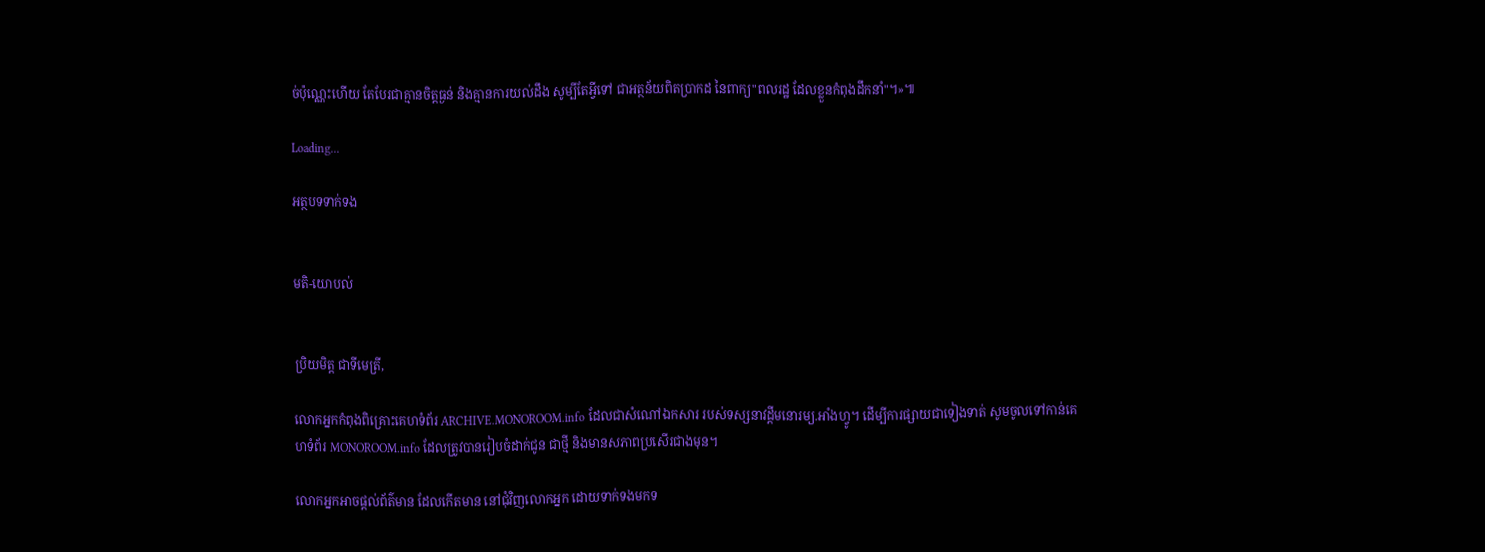ច់ប៉ុណ្ណេះហើយ តែបែរជាគ្មានចិត្តធ្ងន់ និងគ្មានការយល់ដឹង សូម្បីតែអ្វីទៅ ជាអត្ថន័យពិតប្រាកដ នៃពាក្យ"ពលរដ្ឋ ដែលខ្លួនកំពុងដឹកនាំ"។»៕

Loading...

អត្ថបទទាក់ទង


មតិ-យោបល់


ប្រិយមិត្ត ជាទីមេត្រី,

លោកអ្នកកំពុងពិគ្រោះគេហទំព័រ ARCHIVE.MONOROOM.info ដែលជាសំណៅឯកសារ របស់ទស្សនាវដ្ដីមនោរម្យ.អាំងហ្វូ។ ដើម្បីការផ្សាយជាទៀងទាត់ សូមចូលទៅកាន់គេហទំព័រ MONOROOM.info ដែលត្រូវបានរៀបចំដាក់ជូន ជាថ្មី និងមានសភាពប្រសើរជាងមុន។

លោកអ្នកអាចផ្ដល់ព័ត៌មាន ដែលកើតមាន នៅជុំវិញលោកអ្នក ដោយទាក់ទងមកទ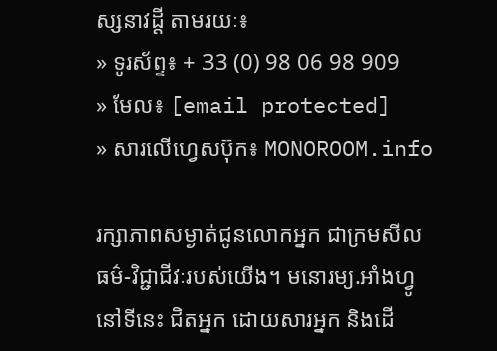ស្សនាវដ្ដី តាមរយៈ៖
» ទូរស័ព្ទ៖ + 33 (0) 98 06 98 909
» មែល៖ [email protected]
» សារលើហ្វេសប៊ុក៖ MONOROOM.info

រក្សាភាពសម្ងាត់ជូនលោកអ្នក ជាក្រមសីលធម៌-វិជ្ជាជីវៈរបស់យើង។ មនោរម្យ.អាំងហ្វូ នៅទីនេះ ជិតអ្នក ដោយសារអ្នក និងដើ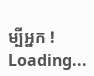ម្បីអ្នក !
Loading...